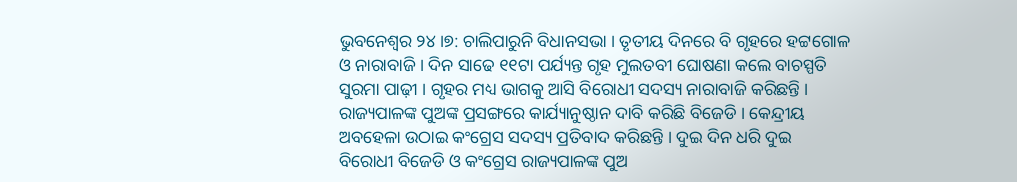ଭୁବନେଶ୍ବର ୨୪।୭: ଚାଲିପାରୁନି ବିଧାନସଭା । ତୃତୀୟ ଦିନରେ ବି ଗୃହରେ ହଟ୍ଟଗୋଳ ଓ ନାରାବାଜି । ଦିନ ସାଢେ ୧୧ଟା ପର୍ଯ୍ୟନ୍ତ ଗୃହ ମୁଲତବୀ ଘୋଷଣା କଲେ ବାଚସ୍ପତି ସୁରମା ପାଢ଼ୀ । ଗୃହର ମଧ୍ୟ ଭାଗକୁ ଆସି ବିରୋଧୀ ସଦସ୍ୟ ନାରାବାଜି କରିଛନ୍ତି । ରାଜ୍ୟପାଳଙ୍କ ପୁଅଙ୍କ ପ୍ରସଙ୍ଗରେ କାର୍ଯ୍ୟାନୁଷ୍ଠାନ ଦାବି କରିଛି ବିଜେଡି । କେନ୍ଦ୍ରୀୟ ଅବହେଳା ଉଠାଇ କଂଗ୍ରେସ ସଦସ୍ୟ ପ୍ରତିବାଦ କରିଛନ୍ତି । ଦୁଇ ଦିନ ଧରି ଦୁଇ ବିରୋଧୀ ବିଜେଡି ଓ କଂଗ୍ରେସ ରାଜ୍ୟପାଳଙ୍କ ପୁଅ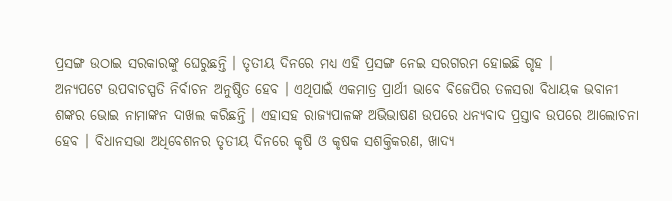ପ୍ରସଙ୍ଗ ଉଠାଇ ସରକାରଙ୍କୁ ଘେରୁଛନ୍ତି । ତୃତୀୟ ଦିନରେ ମଧ୍ୟ ଏହି ପ୍ରସଙ୍ଗ ନେଇ ସରଗରମ ହୋଇଛି ଗୃହ ।
ଅନ୍ଯପଟେ ଉପବାଚସ୍ପତି ନିର୍ବାଚନ ଅନୁଷ୍ଠିତ ହେବ । ଏଥିପାଇଁ ଏକମାତ୍ର ପ୍ରାର୍ଥୀ ଭାବେ ବିଜେପିର ତଳସରା ବିଧାୟକ ଭବାନୀ ଶଙ୍କର ଭୋଇ ନାମାଙ୍କନ ଦାଖଲ କରିଛନ୍ତି । ଏହାସହ ରାଜ୍ୟପାଳଙ୍କ ଅଭିଭାଷଣ ଉପରେ ଧନ୍ୟବାଦ ପ୍ରସ୍ତାବ ଉପରେ ଆଲୋଚନା ହେବ । ବିଧାନସଭା ଅଧିବେଶନର ତୃତୀୟ ଦିନରେ କୃଷି ଓ କୃଷକ ସଶକ୍ତିକରଣ, ଖାଦ୍ୟ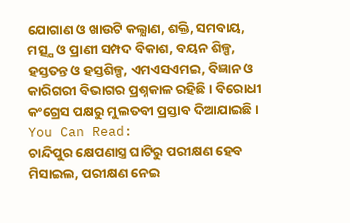ଯୋଗାଣ ଓ ଖାଉଟି କଲ୍ଯାଣ, ଶକ୍ତି, ସମବାୟ, ମତ୍ସ୍ଯ ଓ ପ୍ରାଣୀ ସମ୍ପଦ ବିକାଶ, ବୟନ ଶିଳ୍ପ, ହସ୍ତତନ୍ତ ଓ ହସ୍ତଶିଳ୍ପ, ଏମଏସଏମଇ, ବିଜ୍ଞାନ ଓ କାରିଗରୀ ବିଭାଗର ପ୍ରଶ୍ନକାଳ ରହିଛି । ବିରୋଧୀ କଂଗ୍ରେସ ପକ୍ଷରୁ ମୁଲତବୀ ପ୍ରସ୍ତାବ ଦିଆଯାଇଛି ।
You Can Read:
ଚାନ୍ଦିପୁର କ୍ଷେପଣାସ୍ତ୍ର ଘାଟିରୁ ପରୀକ୍ଷଣ ହେବ ମିସାଇଲ, ପରୀକ୍ଷଣ ନେଇ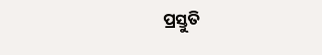ପ୍ରସ୍ତୁତି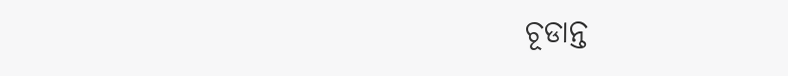ଚୂଡାନ୍ତ